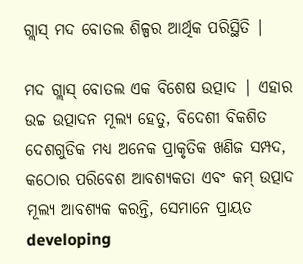ଗ୍ଲାସ୍ ମଦ ବୋତଲ ଶିଳ୍ପର ଆର୍ଥିକ ପରିସ୍ଥିତି |

ମଦ ଗ୍ଲାସ୍ ବୋତଲ ଏକ ବିଶେଷ ଉତ୍ପାଦ | ଏହାର ଉଚ୍ଚ ଉତ୍ପାଦନ ମୂଲ୍ୟ ହେତୁ, ବିଦେଶୀ ବିକଶିତ ଦେଶଗୁଡିକ ମଧ୍ୟ ଅନେକ ପ୍ରାକୃତିକ ଖଣିଜ ସମ୍ପଦ, କଠୋର ପରିବେଶ ଆବଶ୍ୟକତା ଏବଂ କମ୍ ଉତ୍ପାଦ ମୂଲ୍ୟ ଆବଶ୍ୟକ କରନ୍ତି, ସେମାନେ ପ୍ରାୟତ developing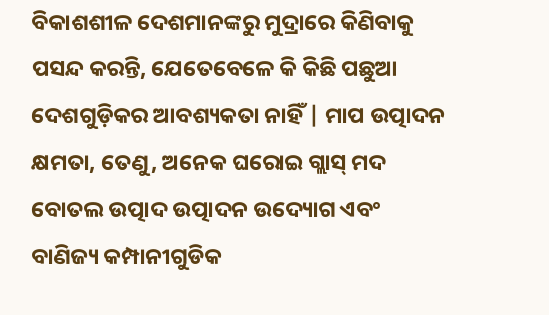ବିକାଶଶୀଳ ଦେଶମାନଙ୍କରୁ ମୁଦ୍ରାରେ କିଣିବାକୁ ପସନ୍ଦ କରନ୍ତି, ଯେତେବେଳେ କି କିଛି ପଛୁଆ ଦେଶଗୁଡ଼ିକର ଆବଶ୍ୟକତା ନାହିଁ | ମାପ ଉତ୍ପାଦନ କ୍ଷମତା, ତେଣୁ, ଅନେକ ଘରୋଇ ଗ୍ଲାସ୍ ମଦ ବୋତଲ ଉତ୍ପାଦ ଉତ୍ପାଦନ ଉଦ୍ୟୋଗ ଏବଂ ବାଣିଜ୍ୟ କମ୍ପାନୀଗୁଡିକ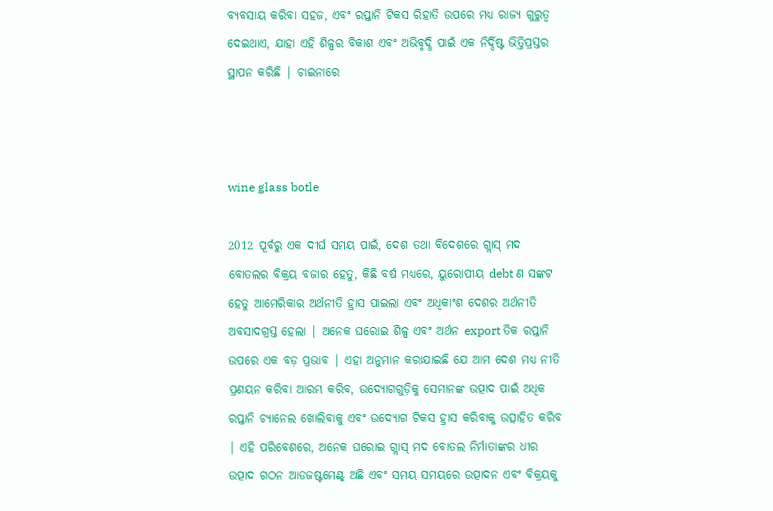ବ୍ୟବସାୟ କରିବା ସହଜ, ଏବଂ ରପ୍ତାନି ଟିକସ ରିହାତି ଉପରେ ମଧ୍ୟ ରାଜ୍ୟ ଗୁରୁତ୍ୱ ଦେଇଥାଏ, ଯାହା ଏହି ଶିଳ୍ପର ବିକାଶ ଏବଂ ଅଭିବୃଦ୍ଧି ପାଇଁ ଏକ ନିର୍ଦ୍ଦିଷ୍ଟ ଭିତ୍ତିପ୍ରସ୍ତର ସ୍ଥାପନ କରିଛି | ଚାଇନାରେ



wine glass botle

2012 ପୂର୍ବରୁ ଏକ ଦୀର୍ଘ ସମୟ ପାଇଁ, ଦେଶ ତଥା ବିଦେଶରେ ଗ୍ଲାସ୍ ମଦ ବୋତଲର ବିକ୍ରୟ ବଜାର ହେତୁ, କିଛି ବର୍ଷ ମଧ୍ୟରେ, ୟୁରୋପୀୟ debt ଣ ସଙ୍କଟ ହେତୁ ଆମେରିକାର ଅର୍ଥନୀତି ହ୍ରାସ ପାଇଲା ଏବଂ ଅଧିକାଂଶ ଦେଶର ଅର୍ଥନୀତି ଅବସାଦଗ୍ରସ୍ତ ହେଲା | ଅନେକ ଘରୋଇ ଶିଳ୍ପ ଏବଂ ଅର୍ଥନ export ତିକ ରପ୍ତାନି ଉପରେ ଏକ ବଡ଼ ପ୍ରଭାବ | ଏହା ଅନୁମାନ କରାଯାଇଛି ଯେ ଆମ ଦେଶ ମଧ୍ୟ ନୀତି ପ୍ରଣୟନ କରିବା ଆରମ୍ଭ କରିବ, ଉଦ୍ୟୋଗଗୁଡ଼ିକୁ ସେମାନଙ୍କ ଉତ୍ପାଦ ପାଇଁ ଅଧିକ ରପ୍ତାନି ଚ୍ୟାନେଲ ଖୋଲିବାକୁ ଏବଂ ଉଦ୍ୟୋଗ ଟିକସ ହ୍ରାସ କରିବାକୁ ଉତ୍ସାହିତ କରିବ | ଏହି ପରିବେଶରେ, ଅନେକ ଘରୋଇ ଗ୍ଲାସ୍ ମଦ ବୋତଲ ନିର୍ମାତାଙ୍କର ଧୀର ଉତ୍ପାଦ ଗଠନ ଆଡଜଷ୍ଟମେଣ୍ଟ୍ ଅଛି ଏବଂ ସମୟ ସମୟରେ ଉତ୍ପାଦନ ଏବଂ ବିକ୍ରୟକୁ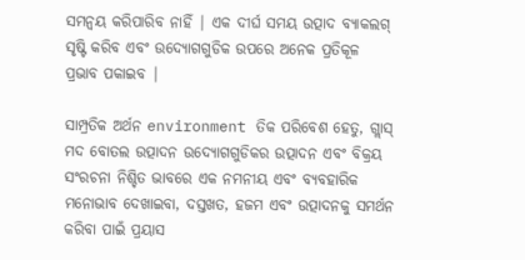ସମନ୍ୱୟ କରିପାରିବ ନାହିଁ | ଏକ ଦୀର୍ଘ ସମୟ ଉତ୍ପାଦ ବ୍ୟାକଲଗ୍ ସୃଷ୍ଟି କରିବ ଏବଂ ଉଦ୍ୟୋଗଗୁଡିକ ଉପରେ ଅନେକ ପ୍ରତିକୂଳ ପ୍ରଭାବ ପକାଇବ |

ସାମ୍ପ୍ରତିକ ଅର୍ଥନ environment ତିକ ପରିବେଶ ହେତୁ, ଗ୍ଲାସ୍ ମଦ ବୋତଲ ଉତ୍ପାଦନ ଉଦ୍ୟୋଗଗୁଡିକର ଉତ୍ପାଦନ ଏବଂ ବିକ୍ରୟ ସଂରଚନା ନିଶ୍ଚିତ ଭାବରେ ଏକ ନମନୀୟ ଏବଂ ବ୍ୟବହାରିକ ମନୋଭାବ ଦେଖାଇବା, ଦସ୍ତଖତ, ହଜମ ଏବଂ ଉତ୍ପାଦନକୁ ସମର୍ଥନ କରିବା ପାଇଁ ପ୍ରୟାସ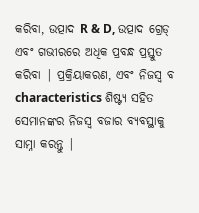କରିବା, ଉତ୍ପାଦ R & D, ଉତ୍ପାଦ ଗ୍ରେଡ୍ ଏବଂ ଗଭୀରରେ ଅଧିକ ପ୍ରବନ୍ଧ ପ୍ରସ୍ତୁତ କରିବା | ପ୍ରକ୍ରିୟାକରଣ, ଏବଂ ନିଜସ୍ୱ ବ characteristics ଶିଷ୍ଟ୍ୟ ସହିତ ସେମାନଙ୍କର ନିଜସ୍ୱ ବଜାର ବ୍ୟବସ୍ଥାକୁ ସାମ୍ନା କରନ୍ତୁ |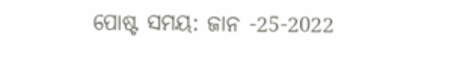ପୋଷ୍ଟ ସମୟ: ଜାନ -25-2022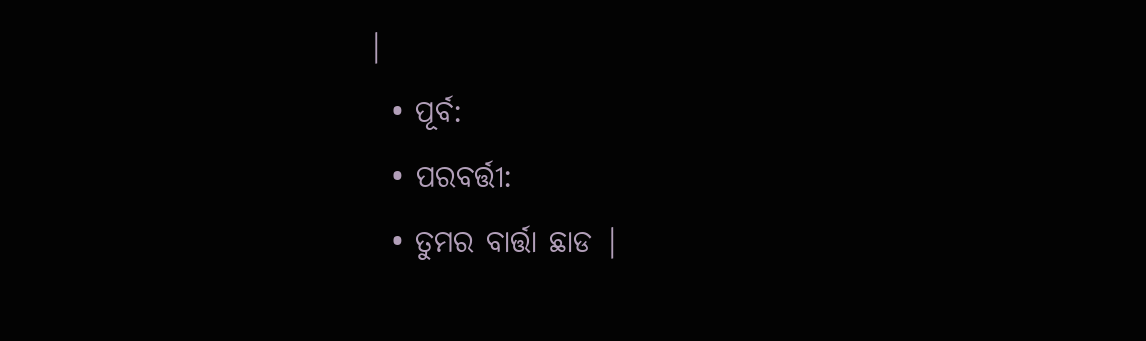|
  • ପୂର୍ବ:
  • ପରବର୍ତ୍ତୀ:
  • ତୁମର ବାର୍ତ୍ତା ଛାଡ |